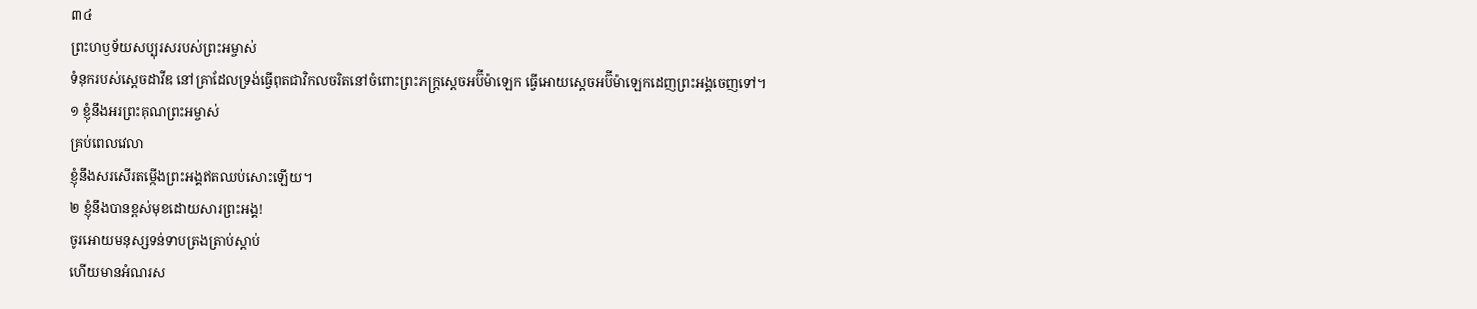៣៤
ព្រះហឫទ័យសប្បុរសរបស់ព្រះអម្ចាស់
ទំនុករបស់ស្ដេចដាវីឌ នៅគ្រាដែលទ្រង់ធ្វើពុតជាវិកលចរិតនៅចំពោះព្រះភក្ត្រស្ដេចអប៊ីម៉ាឡេក ធ្វើអោយស្ដេចអប៊ីម៉ាឡេកដេញព្រះអង្គចេញទៅ។
១ ខ្ញុំនឹងអរព្រះគុណព្រះអម្ចាស់
គ្រប់ពេលវេលា
ខ្ញុំនឹងសរសើរតម្កើងព្រះអង្គឥតឈប់សោះឡើយ។
២ ខ្ញុំនឹងបានខ្ពស់មុខដោយសារព្រះអង្គ!
ចូរអោយមនុស្សទន់ទាបត្រងត្រាប់ស្ដាប់
ហើយមានអំណរស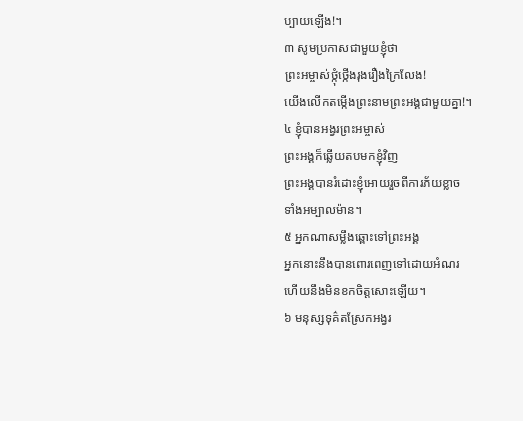ប្បាយឡើង!។
៣ សូមប្រកាសជាមួយខ្ញុំថា
ព្រះអម្ចាស់ថ្កុំថ្កើងរុងរឿងក្រៃលែង!
យើងលើកតម្កើងព្រះនាមព្រះអង្គជាមួយគ្នា!។
៤ ខ្ញុំបានអង្វរព្រះអម្ចាស់
ព្រះអង្គក៏ឆ្លើយតបមកខ្ញុំវិញ
ព្រះអង្គបានរំដោះខ្ញុំអោយរួចពីការភ័យខ្លាច
ទាំងអម្បាលម៉ាន។
៥ អ្នកណាសម្លឹងឆ្ពោះទៅព្រះអង្គ
អ្នកនោះនឹងបានពោរពេញទៅដោយអំណរ
ហើយនឹងមិនខកចិត្តសោះឡើយ។
៦ មនុស្សទុគ៌តស្រែកអង្វរ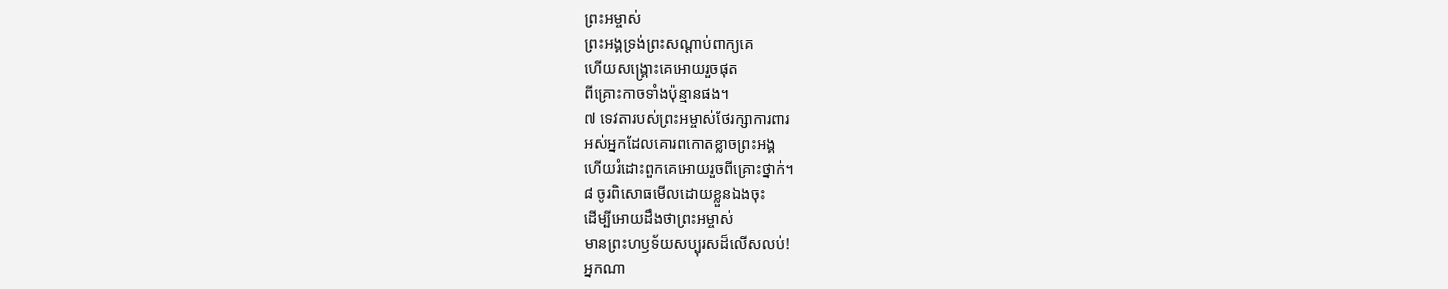ព្រះអម្ចាស់
ព្រះអង្គទ្រង់ព្រះសណ្ដាប់ពាក្យគេ
ហើយសង្គ្រោះគេអោយរួចផុត
ពីគ្រោះកាចទាំងប៉ុន្មានផង។
៧ ទេវតារបស់ព្រះអម្ចាស់ថែរក្សាការពារ
អស់អ្នកដែលគោរពកោតខ្លាចព្រះអង្គ
ហើយរំដោះពួកគេអោយរួចពីគ្រោះថ្នាក់។
៨ ចូរពិសោធមើលដោយខ្លួនឯងចុះ
ដើម្បីអោយដឹងថាព្រះអម្ចាស់
មានព្រះហឫទ័យសប្បុរសដ៏លើសលប់!
អ្នកណា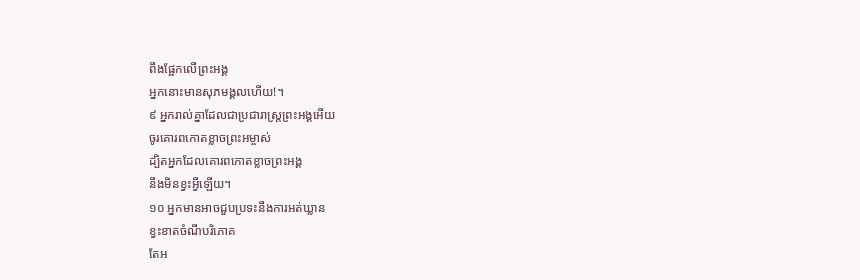ពឹងផ្អែកលើព្រះអង្គ
អ្នកនោះមានសុភមង្គលហើយ!។
៩ អ្នករាល់គ្នាដែលជាប្រជារាស្ត្រព្រះអង្គអើយ
ចូរគោរពកោតខ្លាចព្រះអម្ចាស់
ដ្បិតអ្នកដែលគោរពកោតខ្លាចព្រះអង្គ
នឹងមិនខ្វះអ្វីឡើយ។
១០ អ្នកមានអាចជួបប្រទះនឹងការអត់ឃ្លាន
ខ្វះខាតចំណីបរិភោគ
តែអ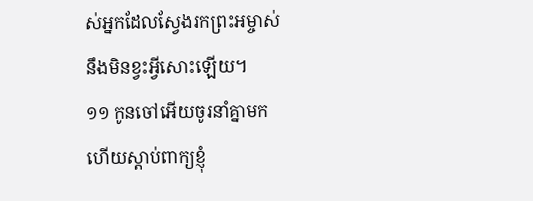ស់អ្នកដែលស្វែងរកព្រះអម្ចាស់
នឹងមិនខ្វះអ្វីសោះឡើយ។
១១ កូនចៅអើយចូរនាំគ្នាមក
ហើយស្ដាប់ពាក្យខ្ញុំ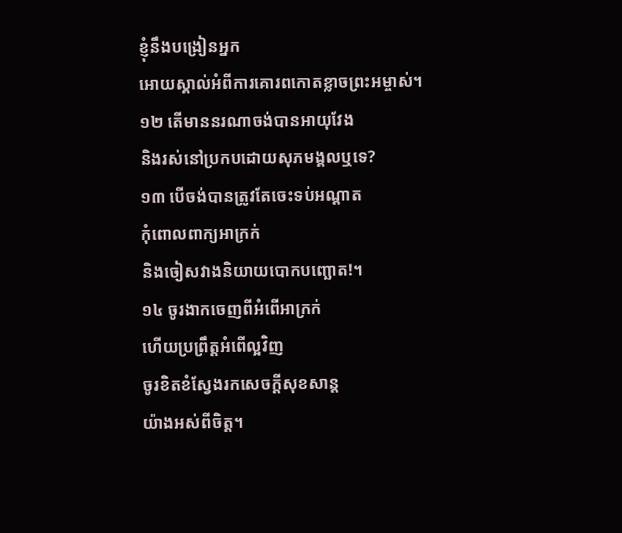ខ្ញុំនឹងបង្រៀនអ្នក
អោយស្គាល់អំពីការគោរពកោតខ្លាចព្រះអម្ចាស់។
១២ តើមាននរណាចង់បានអាយុវែង
និងរស់នៅប្រកបដោយសុភមង្គលឬទេ?
១៣ បើចង់បានត្រូវតែចេះទប់អណ្ដាត
កុំពោលពាក្យអាក្រក់
និងចៀសវាងនិយាយបោកបញ្ឆោត!។
១៤ ចូរងាកចេញពីអំពើអាក្រក់
ហើយប្រព្រឹត្តអំពើល្អវិញ
ចូរខិតខំស្វែងរកសេចក្ដីសុខសាន្ត
យ៉ាងអស់ពីចិត្ត។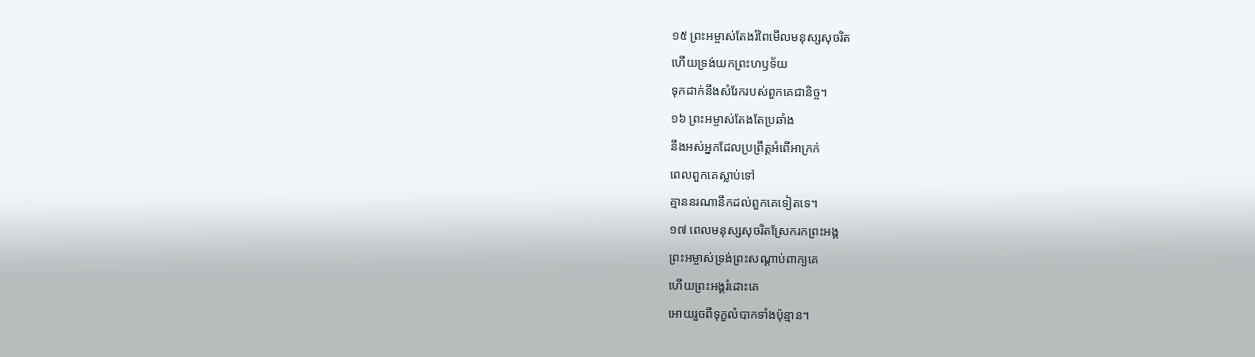១៥ ព្រះអម្ចាស់តែងរំពៃមើលមនុស្សសុចរិត
ហើយទ្រង់យកព្រះហឫទ័យ
ទុកដាក់នឹងសំរែករបស់ពួកគេជានិច្ច។
១៦ ព្រះអម្ចាស់តែងតែប្រឆាំង
នឹងអស់អ្នកដែលប្រព្រឹត្តអំពើអាក្រក់
ពេលពួកគេស្លាប់ទៅ
គ្មាននរណានឹកដល់ពួកគេទៀតទេ។
១៧ ពេលមនុស្សសុចរិតស្រែករកព្រះអង្គ
ព្រះអម្ចាស់ទ្រង់ព្រះសណ្ដាប់ពាក្យគេ
ហើយព្រះអង្គរំដោះគេ
អោយរួចពីទុក្ខលំបាកទាំងប៉ុន្មាន។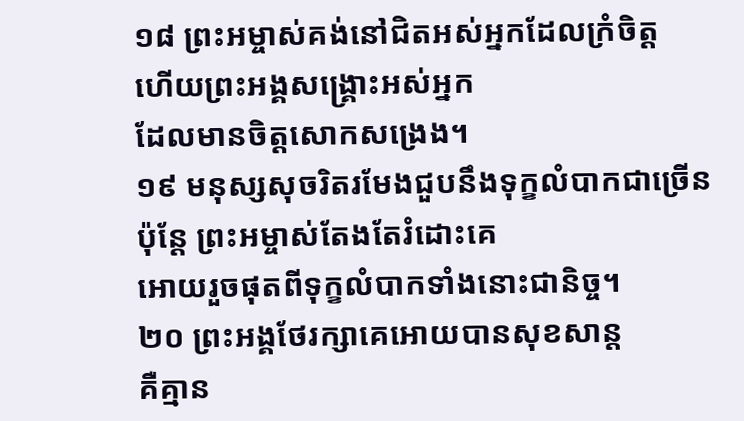១៨ ព្រះអម្ចាស់គង់នៅជិតអស់អ្នកដែលក្រំចិត្ត
ហើយព្រះអង្គសង្គ្រោះអស់អ្នក
ដែលមានចិត្តសោកសង្រេង។
១៩ មនុស្សសុចរិតរមែងជួបនឹងទុក្ខលំបាកជាច្រើន
ប៉ុន្តែ ព្រះអម្ចាស់តែងតែរំដោះគេ
អោយរួចផុតពីទុក្ខលំបាកទាំងនោះជានិច្ច។
២០ ព្រះអង្គថែរក្សាគេអោយបានសុខសាន្ត
គឺគ្មាន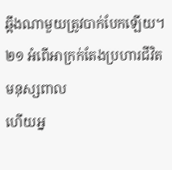ឆ្អឹងណាមួយត្រូវបាក់បែកឡើយ។
២១ អំពើអាក្រក់តែងប្រហារជីវិតមនុស្សពាល
ហើយអ្ន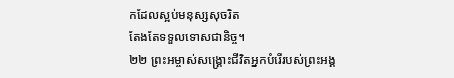កដែលស្អប់មនុស្សសុចរិត
តែងតែទទួលទោសជានិច្ច។
២២ ព្រះអម្ចាស់សង្គ្រោះជីវិតអ្នកបំរើរបស់ព្រះអង្គ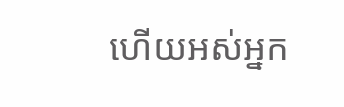ហើយអស់អ្នក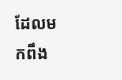ដែលមកពឹង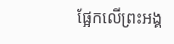ផ្អែកលើព្រះអង្គ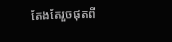តែងតែរួចផុតពី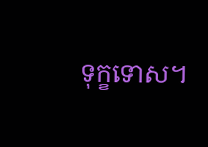ទុក្ខទោស។